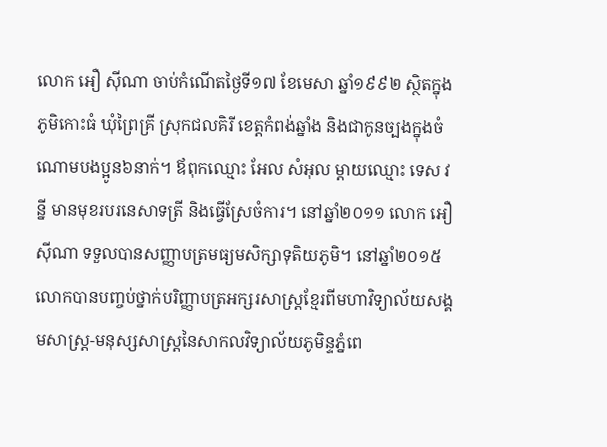លោក អឿ ស៊ីណា ចាប់កំណើតថ្ងៃទី១៧ ខែមេសា ឆ្នាំ១៩៩២ ស្ថិតក្នុងភូមិកោះធំ ឃុំព្រៃគ្រី ស្រុកជលគិរី ខេត្តកំពង់ឆ្នាំង និងជាកូនច្បងក្នុងចំណោមបងប្អូន៦នាក់។ ឪពុកឈ្មោះ អែល សំអុល ម្ដាយឈ្មោះ ទេស វន្នី មានមុខរបរនេសាទត្រី និងធ្វើស្រែចំការ។ នៅឆ្នាំ២០១១ លោក អឿ ស៊ីណា ទទួលបានសញ្ញាបត្រមធ្យមសិក្សាទុតិយភូមិ។ នៅឆ្នាំ២០១៥ លោកបានបញ្ចប់ថ្នាក់បរិញ្ញាបត្រអក្សរសាស្រ្ដខ្មែរពីមហាវិទ្យាល័យសង្គមសាស្រ្ដ-មនុស្សសាស្រ្ដនៃសាកលវិទ្យាល័យភូមិន្ទភ្នំពេ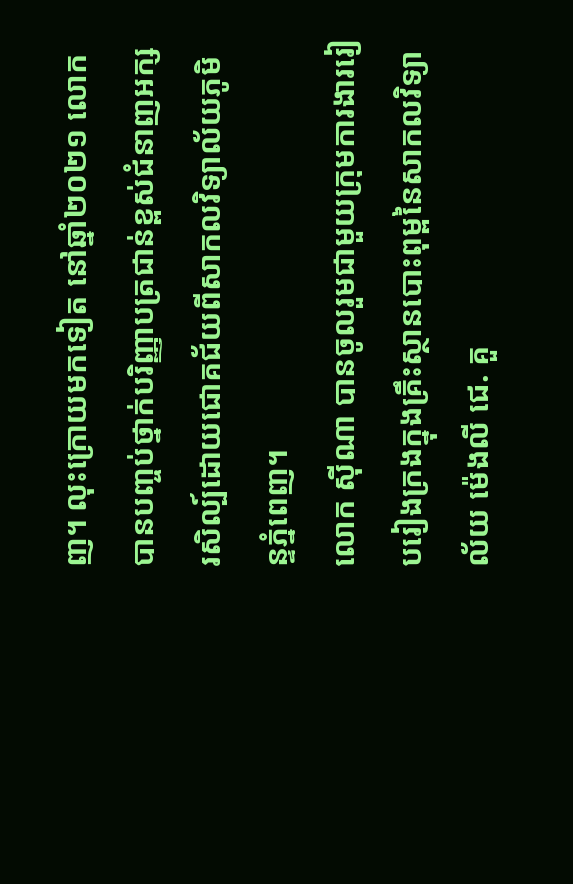ញ។ លុះក្រោយមកទៀត នៅឆ្នាំ២០២១ លោកបានបញ្ចប់ថ្នាក់បរិញ្ញាបត្រជាន់ខ្ពស់ជំនាញអក្សរសិល្ប៍ដោយជោគជ័យពីសាកលវិទ្យាល័យភូមិន្ទភ្នំពេញ។
លោក ស៊ីណា បានចូលរួមជាមួយក្រុមការងាររៀបរៀងក្រងក្នុងគ្រឹះស្ថានបោះពុម្ពនៃសាកលវិទ្យាល័យ ម៉េងលី ជេ. គួ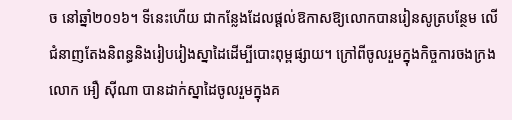ច នៅឆ្នាំ២០១៦។ ទីនេះហើយ ជាកន្លែងដែលផ្តល់ឱកាសឱ្យលោកបានរៀនសូត្របន្ថែម លើជំនាញតែងនិពន្ធនិងរៀបរៀងស្នាដៃដើម្បីបោះពុម្ពផ្សាយ។ ក្រៅពីចូលរួមក្នុងកិច្ចការចងក្រង លោក អឿ ស៊ីណា បានដាក់ស្នាដៃចូលរួមក្នុងគ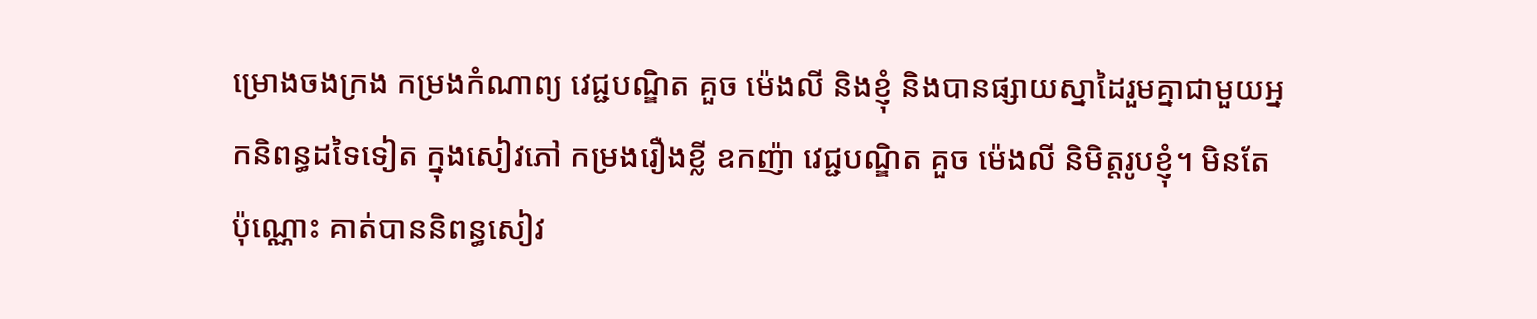ម្រោងចងក្រង កម្រងកំណាព្យ វេជ្ជបណ្ឌិត គួច ម៉េងលី និងខ្ញុំ និងបានផ្សាយស្នាដៃរួមគ្នាជាមួយអ្នកនិពន្ធដទៃទៀត ក្នុងសៀវភៅ កម្រងរឿងខ្លី ឧកញ៉ា វេជ្ជបណ្ឌិត គួច ម៉េងលី និមិត្ដរូបខ្ញុំ។ មិនតែប៉ុណ្ណោះ គាត់បាននិពន្ធសៀវ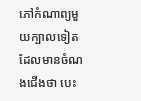ភៅកំណាព្យមួយក្បាលទៀត ដែលមានចំណងជើងថា បេះ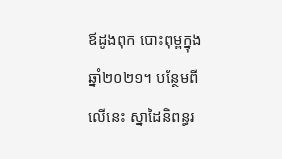ឪដូងពុក បោះពុម្ពក្នុងឆ្នាំ២០២១។ បន្ថែមពីលើនេះ ស្នាដៃនិពន្ធរ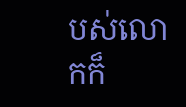បស់លោកក៏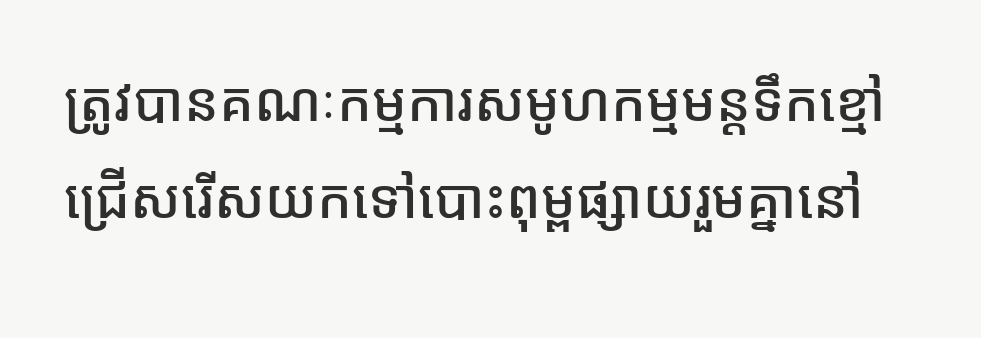ត្រូវបានគណៈកម្មការសមូហកម្មមន្តទឹកខ្មៅ ជ្រើសរើសយកទៅបោះពុម្ពផ្សាយរួមគ្នានៅ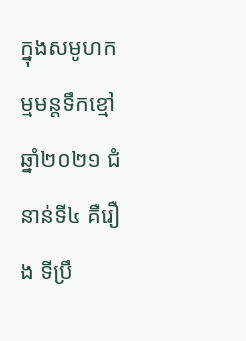ក្នុងសមូហកម្មមន្តទឹកខ្មៅឆ្នាំ២០២១ ជំនាន់ទី៤ គឺរឿង ទីប្រឹ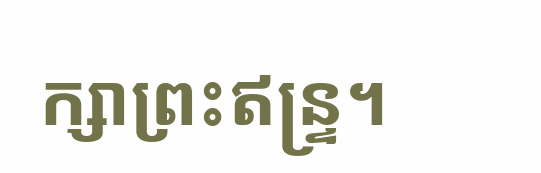ក្សាព្រះឥន្ទ្រ។